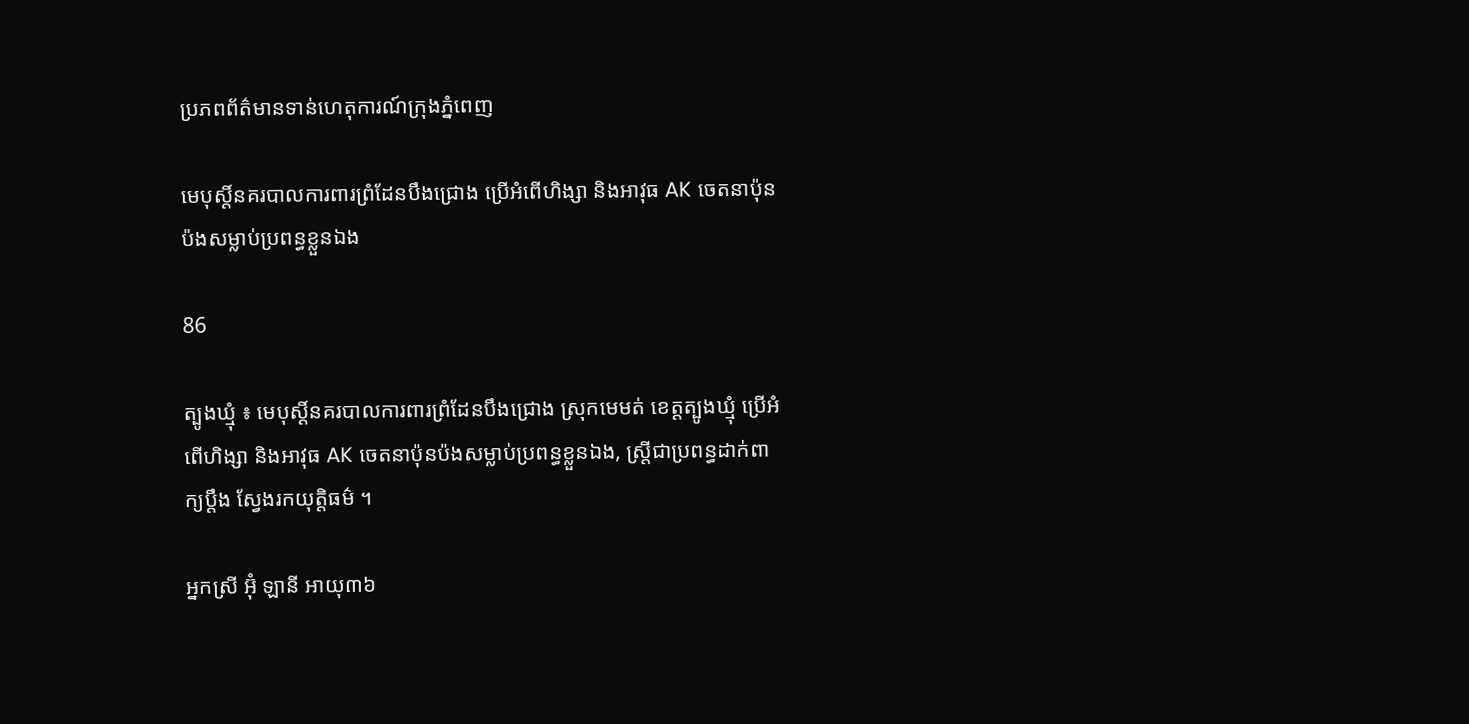ប្រភពព័ត៌មានទាន់ហេតុការណ៍ក្រុងភ្នំពេញ

មេបុស្តិ៍នគរបាលការពារព្រំដែនបឹងជ្រោង ប្រើអំពើហិង្សា និងអាវុធ AK ចេតនាប៉ុនប៉ងសម្លាប់ប្រពន្ធខ្លួនឯង

86

ត្បូងឃ្មុំ ៖ មេបុស្តិ៍នគរបាលការពារព្រំដែនបឹងជ្រោង ស្រុកមេមត់ ខេត្តត្បូងឃ្មុំ ប្រើអំពើហិង្សា និងអាវុធ AK ចេតនាប៉ុនប៉ងសម្លាប់ប្រពន្ធខ្លួនឯង, ស្ត្រីជាប្រពន្ធដាក់ពាក្យប្តឹង ស្វែងរកយុត្តិធម៌ ។

អ្នកស្រី អ៊ុំ ឡានី អាយុ៣៦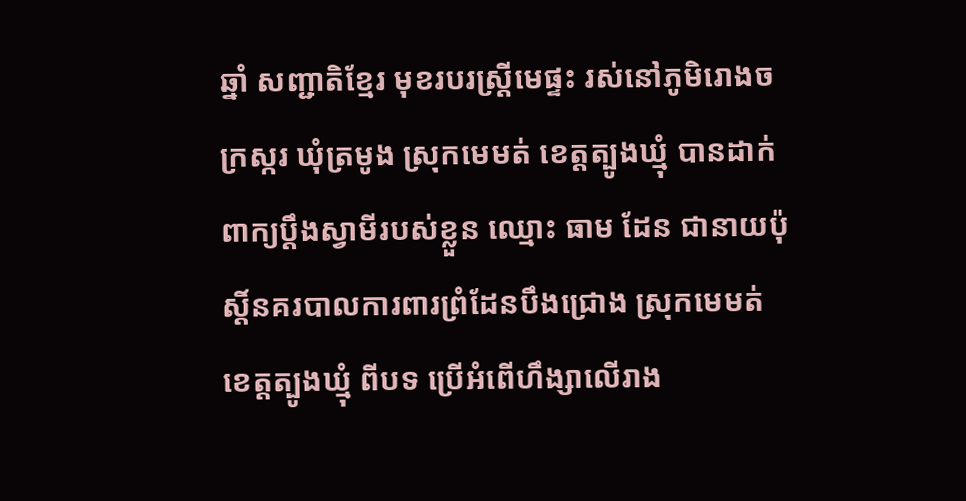ឆ្នាំ សញ្ជាតិខ្មែរ មុខរបរស្ត្រីមេផ្ទះ រស់នៅភូមិរោងចក្រស្ករ ឃុំត្រមូង ស្រុកមេមត់ ខេត្តត្បូងឃ្មុំ បានដាក់ពាក្យប្តឹងស្វាមីរបស់ខ្លួន ឈ្មោះ ធាម ដែន ជានាយប៉ុស្ដិ៍នគរបាលការពារព្រំដែនបឹងជ្រោង ស្រុកមេមត់ ខេត្តត្បូងឃ្មុំ ពីបទ ប្រើអំពើហឹង្សាលើរាង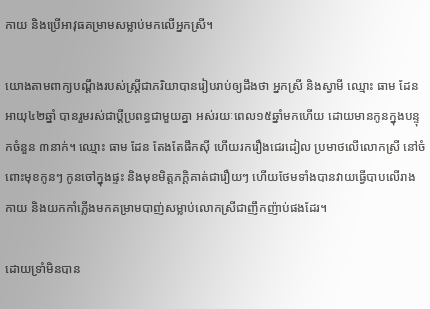កាយ និងប្រើអាវុធគម្រាមសម្លាប់មកលើអ្នកស្រី។

យោងតាមពាក្យបណ្តឹងរបស់ស្ត្រីជាភរិយាបានរៀបរាប់ឲ្យដឹងថា អ្នកស្រី និងស្វាមី ឈ្មោះ ធាម ដែន អាយុ៤២ឆ្នាំ បានរួមរស់ជាប្ដីប្រពន្ធជាមួយគ្នា អស់រយៈពេល១៥ឆ្នាំមកហើយ ដោយមានកូនក្នុងបន្ទុកចំនួន ៣នាក់។ ឈ្មោះ ធាម ដែន តែងតែផឹកស៊ី ហើយរករឿងជេរដៀល ប្រមាថលើលោកស្រី នៅចំពោះមុខកូនៗ កូនចៅក្នុងផ្ទះ និងមុខមិត្តភក្តិគាត់ជារឿយៗ ហើយថែមទាំងបានវាយធ្វើបាបលើរាងកាយ និងយកកាំភ្លើងមកគម្រាមបាញ់សម្លាប់លោកស្រីជាញឹកញ៉ាប់ផងដែរ។

ដោយទ្រាំមិនបាន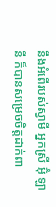នឹងអំពើរបស់ស្វាមី អ្នកស្រី អ៊ុំ ឡានី ក៏បានសម្រេចចិត្តដាក់ពា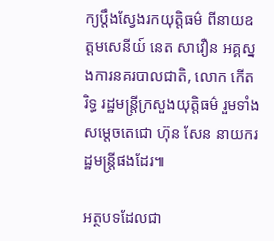ក្យប្តឹងស្វែងរកយុត្តិធម៌ ពីនាយឧត្តមសេនីយ៍ នេត សាវឿន អគ្គស្នងការនគរបាលជាតិ, លោក កើត រិទ្ធ រដ្ឋមន្ត្រីក្រសួងយុត្តិធម៌ រួមទាំងសម្តេចតេជោ ហ៊ុន សែន នាយករដ្ឋមន្ត្រីផងដែរ៕

អត្ថបទដែលជា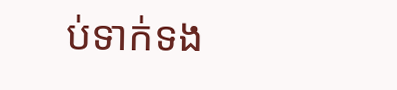ប់ទាក់ទង